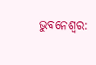ଭୁବନେଶ୍ବର: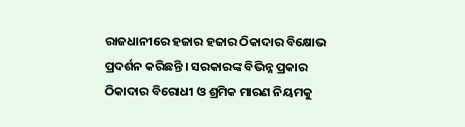ରାଜଧାନୀରେ ହଜାର ହଜାର ଠିକାଦାର ବିକ୍ଷୋଭ ପ୍ରଦର୍ଶନ କରିଛନ୍ତି । ସରକାରଙ୍କ ବିଭିନ୍ନ ପ୍ରକାର ଠିକାଦାର ବିରୋଧୀ ଓ ଶ୍ରମିକ ମାରଣ ନିୟମକୁ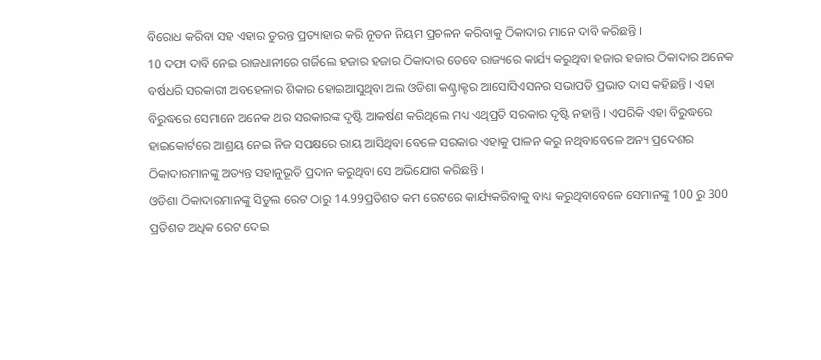ବିରୋଧ କରିବା ସହ ଏହାର ତୁରନ୍ତ ପ୍ରତ୍ୟାହାର କରି ନୂତନ ନିୟମ ପ୍ରଚଳନ କରିବାକୁ ଠିକାଦାର ମାନେ ଦାବି କରିଛନ୍ତି ।
10 ଦଫା ଦାବି ନେଇ ରାଜଧାନୀରେ ଗର୍ଜିଲେ ହଜାର ହଜାର ଠିକାଦାର ତେବେ ରାଜ୍ୟରେ କାର୍ଯ୍ୟ କରୁଥିବା ହଜାର ହଜାର ଠିକାଦାର ଅନେକ ବର୍ଷଧରି ସରକାରୀ ଅବହେଳାର ଶିକାର ହୋଇଆସୁଥିବା ଅଲ ଓଡିଶା କଣ୍ଟ୍ରାକ୍ଟର ଆସୋସିଏସନର ସଭାପତି ପ୍ରଭାତ ଦାସ କହିଛନ୍ତି । ଏହା ବିରୁଦ୍ଧରେ ସେମାନେ ଅନେକ ଥର ସରକାରଙ୍କ ଦୃଷ୍ଟି ଆକର୍ଷଣ କରିଥିଲେ ମଧ୍ୟ ଏଥିପ୍ରତି ସରକାର ଦୃଷ୍ଟି ନହାନ୍ତି । ଏପରିକି ଏହା ବିରୁଦ୍ଧରେ ହାଇକୋର୍ଟରେ ଆଶ୍ରୟ ନେଇ ନିଜ ସପକ୍ଷରେ ରାୟ ଆସିଥିବା ବେଳେ ସରକାର ଏହାକୁ ପାଳନ କରୁ ନଥିବାବେଳେ ଅନ୍ୟ ପ୍ରଦେଶର ଠିକାଦାରମାନଙ୍କୁ ଅତ୍ୟନ୍ତ ସହାନୁଭୂତି ପ୍ରଦାନ କରୁଥିବା ସେ ଅଭିଯୋଗ କରିଛନ୍ତି ।
ଓଡିଶା ଠିକାଦାରମାନଙ୍କୁ ସିଡୁଲ ରେଟ ଠାରୁ 14.99ପ୍ରତିଶତ କମ ରେଟରେ କାର୍ଯ୍ୟକରିବାକୁ ବାଧ୍ୟ କରୁଥିବାବେଳେ ସେମାନଙ୍କୁ 100 ରୁ 300 ପ୍ରତିଶତ ଅଧିକ ରେଟ ଦେଇ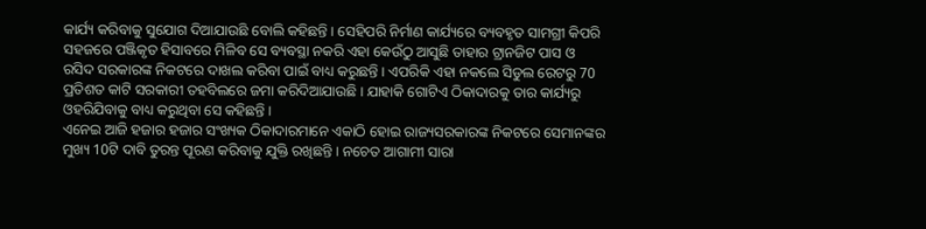କାର୍ଯ୍ୟ କରିବାକୁ ସୁଯୋଗ ଦିଆଯାଉଛି ବୋଲି କହିଛନ୍ତି । ସେହିପରି ନିର୍ମାଣ କାର୍ଯ୍ୟରେ ବ୍ୟବହୃତ ସାମଗ୍ରୀ କିପରି ସହଜରେ ପଞ୍ଜିକୃତ ହିସାବରେ ମିଳିବ ସେ ବ୍ୟବସ୍ଥା ନକରି ଏହା କେଉଁଠୁ ଆସୁଛି ତାହାର ଟ୍ରାନଜିଟ ପାସ ଓ ରସିଦ ସରକାରଙ୍କ ନିକଟରେ ଦାଖଲ କରିବା ପାଇଁ ବାଧ୍ୟ କରୁଛନ୍ତି । ଏପରିକି ଏହା ନକଲେ ସିଡୁଲ ରେଟରୁ 70 ପ୍ରତିଶତ କାଟି ସରକାରୀ ତହବିଲରେ ଜମା କରିଦିଆଯାଉଛି । ଯାହାକି ଗୋଟିଏ ଠିକାଦାରକୁ ତାର କାର୍ଯ୍ୟରୁ ଓହରିଯିବାକୁ ବାଧ୍ୟ କରୁଥିବା ସେ କହିଛନ୍ତି ।
ଏନେଇ ଆଜି ହଜାର ହଜାର ସଂଖ୍ୟକ ଠିକାଦାରମାନେ ଏକାଠି ହୋଇ ରାଜ୍ୟସରକାରଙ୍କ ନିକଟରେ ସେମାନଙ୍କର ମୁଖ୍ୟ 10ଟି ଦାବି ତୁରନ୍ତ ପୂରଣ କରିବାକୁ ଯୁକ୍ତି ରଖିଛନ୍ତି । ନଚେତ ଆଗାମୀ ସାରା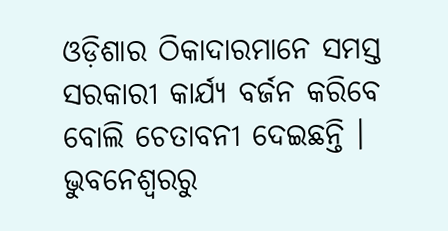ଓଡ଼ିଶାର ଠିକାଦାରମାନେ ସମସ୍ତ ସରକାରୀ କାର୍ଯ୍ୟ ବର୍ଜନ କରିବେ ବୋଲି ଚେତାବନୀ ଦେଇଛନ୍ତି ।
ଭୁବନେଶ୍ବରରୁ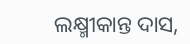ଲକ୍ଷ୍ମୀକାନ୍ତ ଦାସ,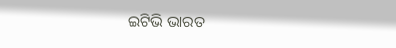ଇଟିଭି ଭାରତ